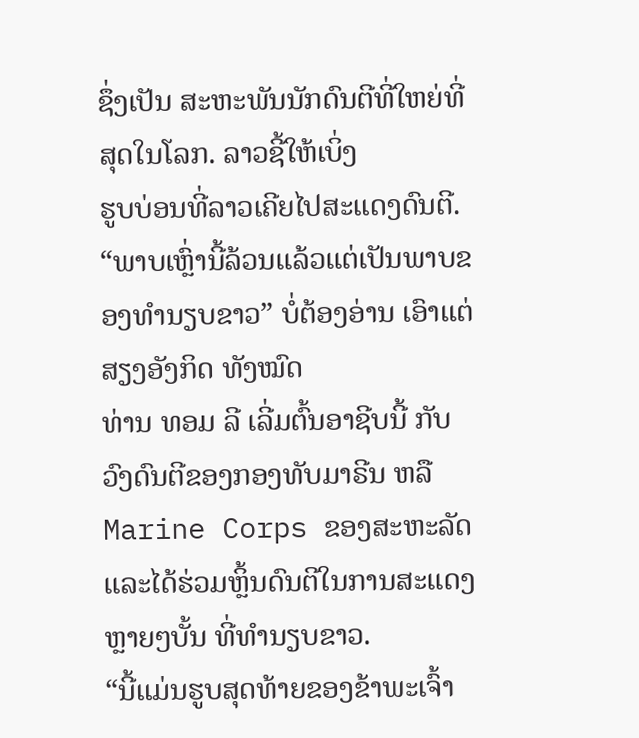ຊຶ່ງເປັນ ສະຫະພັນນັກດົນຕີທີ່ໃຫຍ່ທີ່ສຸດໃນໂລກ. ລາວຊີ້ໃຫ້ເບິ່ງ
ຮູບບ່ອນທີ່ລາວເຄີຍໄປສະແດງດົນຕີ.
“ພາບເຫຼົ່ານີ້ລ້ວນແລ້ວແຕ່ເປັນພາບຂອງທໍານຽບຂາວ” ບໍ່ຕ້ອງອ່ານ ເອົາແຕ່ສຽງອັງກິດ ທັງໝົດ
ທ່ານ ທອມ ລີ ເລີ່ມຕົ້ນອາຊີບນີ້ ກັບວົງດົນຕີຂອງກອງທັບມາຣີນ ຫລື Marine Corps ຂອງສະຫະລັດ ແລະໄດ້ຮ່ວມຫຼິ້ນດົນຕີໃນການສະແດງຫຼາຍໆບັ້ນ ທີ່ທໍານຽບຂາວ.
“ນີ້ແມ່ນຮູບສຸດທ້າຍຂອງຂ້າພະເຈົ້າ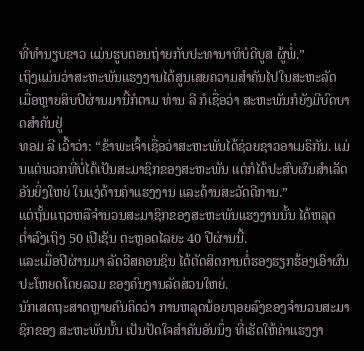ທີ່ທໍານຽບຂາວ ແມ່ນຮູບຕອນຖ່າຍກັບປະທານາທິບໍດີບູສ ຜູ້ພໍ່.”
ເຖິງແມ່ນວ່າສະຫະພັນແຮງງານໄດ້ສູນເສຍຄວາມສໍາຄັນໄປໃນສະຫະລັດ ເມື່ອຫຼາຍສິບປີຜ່ານມານີ້ກໍຕາມ ທ່ານ ລີ ກໍເຊື່ອວ່າ ສະຫະພັນກໍຍັງມີບົດບາດສໍາຄັນຢູ່
ທອມ ລີ ເວົ້າວ່າ: “ຂ້າພະເຈົ້າເຊື່ອວ່າສະຫະພັນໄດ້ຊ່ວຍຊາວອາເມຣິກັນ. ແມ່ນແຕ່ພວກທີ່ບໍ່ໄດ້ເປັນສະມາຊິກຂອງສະຫະພັນ ແຕ່ກໍໄດ້ປະສົບຜົນສໍາເລັດອັນຍິ່ງໃຫຍ່ ໃນແງ່ດ້ານຄ່າແຮງງານ ແລະດ້ານສະວັດດີການ.”
ແຕ່ຖັ້ນແຖວຫລືຈໍານວນສະມາຊິກຂອງສະຫະພັນແຮງງານນັ້ນ ໄດ້ຫລຸດ ຕໍ່າລົງເຖິງ 50 ເປີເຊັນ ຕະຫຼອດໄລຍະ 40 ປີຜ່ານນີ້.
ແລະເມື່ອປີຜ່ານມາ ລັດວີສຄອນຊິນ ໄດ້ຕັດສິດການຕໍ່ຮອງຮຽກຮ້ອງເອົາຜົນປະໂຫຍດໂດຍລວມ ຂອງຄົນງານລັດສ່ວນໃຫຍ່.
ນັກເສດຖະສາດຫຼາຍຄົນຄິດວ່າ ການຫລຸດນ້ອຍຖອຍລົງຂອງຈໍານວນສະມາຊິກຂອງ ສະຫະພັນນັ້ນ ເປັນປັດໃຈສໍາຄັນອັນນຶ່ງ ທີ່ເຮັດໃຫ້ຄ່າແຮງງາ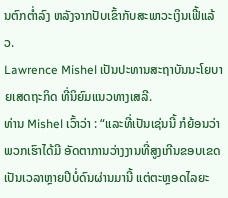ນຕົກຕໍ່າລົງ ຫລັງຈາກປັບເຂົ້າກັບສະພາວະເງິນເຟີ້ແລ້ວ.
Lawrence Mishel ເປັນປະທານສະຖາບັນນະໂຍບາຍເສດຖະກິດ ທີ່ນິຍົມແນວທາງເສລີ.
ທ່ານ Mishel ເວົ້າວ່າ : “ແລະທີ່ເປັນເຊ່ນນີ້ ກໍຍ້ອນວ່າພວກເຮົາໄດ້ມີ ອັດຕາການວ່າງງານທີ່ສູງເກີນຂອບເຂດ ເປັນເວລາຫຼາຍປີບໍ່ດົນຜ່ານມານີ້ ແຕ່ຕະຫຼອດໄລຍະ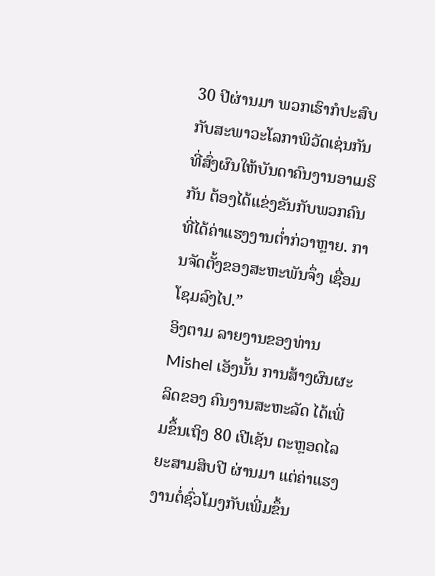30 ປີຜ່ານມາ ພວກເຮົາກໍປະສົບກັບສະພາວະໂລກາພິວັດເຊ່ນກັນ ທີ່ສົ່ງຜົນໃຫ້ບັນດາຄົນງານອາເມຣິກັນ ຕ້ອງໄດ້ແຂ່ງຂັນກັບພວກຄົນທີ່ໄດ້ຄ່າແຮງງານຕໍ່າກ່ວາຫຼາຍ. ການຈັດຕັ້ງຂອງສະຫະພັນຈຶ່ງ ເຊື່ອມໂຊມລົງໄປ.”
ອິງຕາມ ລາຍງານຂອງທ່ານ Mishel ເອັງນັ້ນ ການສ້າງຜົນຜະລິດຂອງ ຄົນງານສະຫະລັດ ໄດ້ເພີ່ມຂຶ້ນເຖິງ 80 ເປີເຊັນ ຕະຫຼອດໄລຍະສາມສິບປີ ຜ່ານມາ ແຕ່ຄ່າແຮງງານຕໍ່ຊົ່ວໂມງກັບເພີ່ມຂຶ້ນ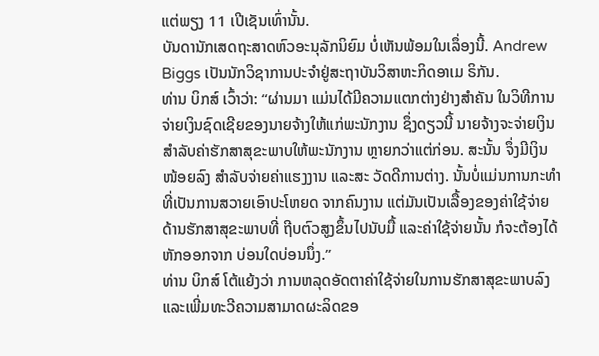ແຕ່ພຽງ 11 ເປີເຊັນເທົ່ານັ້ນ.
ບັນດານັກເສດຖະສາດຫົວອະນຸລັກນິຍົມ ບໍ່ເຫັນພ້ອມໃນເລຶ່ອງນີ້. Andrew Biggs ເປັນນັກວິຊາການປະຈໍາຢູ່ສະຖາບັນວິສາຫະກິດອາເມ ຣິກັນ.
ທ່ານ ບິກສ໌ ເວົ້າວ່າ: “ຜ່ານມາ ແມ່ນໄດ້ມີຄວາມແຕກຕ່າງຢ່າງສໍາຄັນ ໃນວິທີການຈ່າຍເງິນຊົດເຊີຍຂອງນາຍຈ້າງໃຫ້ແກ່ພະນັກງານ ຊຶ່ງດຽວນີ້ ນາຍຈ້າງຈະຈ່າຍເງິນສໍາລັບຄ່າຮັກສາສຸຂະພາບໃຫ້ພະນັກງານ ຫຼາຍກວ່າແຕ່ກ່ອນ. ສະນັ້ນ ຈຶ່ງມີເງິນໜ້ອຍລົງ ສໍາລັບຈ່າຍຄ່າແຮງງານ ແລະສະ ວັດດີການຕ່າງ. ນັ້ນບໍ່ແມ່ນການກະທໍາທີ່ເປັນການສວາຍເອົາປະໂຫຍດ ຈາກຄົນງານ ແຕ່ມັນເປັນເລື້ອງຂອງຄ່າໃຊ້ຈ່າຍດ້ານຮັກສາສຸຂະພາບທີ່ ຖີບຕົວສູງຂຶ້ນໄປນັບມື້ ແລະຄ່າໃຊ້ຈ່າຍນັ້ນ ກໍຈະຕ້ອງໄດ້ຫັກອອກຈາກ ບ່ອນໃດບ່ອນນຶ່ງ.”
ທ່ານ ບິກສ໌ ໂຕ້ແຍ້ງວ່າ ການຫລຸດອັດຕາຄ່າໃຊ້ຈ່າຍໃນການຮັກສາສຸຂະພາບລົງ ແລະເພີ່ມທະວີຄວາມສາມາດຜະລິດຂອ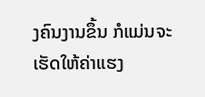ງຄົນງານຂຶ້ນ ກໍແມ່ນຈະເຮັດໃຫ້ຄ່າແຮງ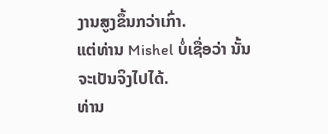ງານສູງຂຶ້ນກວ່າເກົ່າ.
ແຕ່ທ່ານ Mishel ບໍ່ເຊື່ອວ່າ ນັ້ນຈະເປັນຈິງໄປໄດ້.
ທ່ານ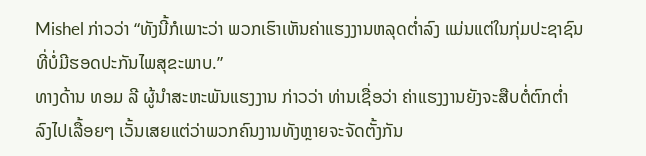Mishel ກ່າວວ່າ “ທັງນີ້ກໍເພາະວ່າ ພວກເຮົາເຫັນຄ່າແຮງງານຫລຸດຕໍ່າລົງ ແມ່ນແຕ່ໃນກຸ່ມປະຊາຊົນ ທີ່ບໍ່ມີຮອດປະກັນໄພສຸຂະພາບ.”
ທາງດ້ານ ທອມ ລີ ຜູ້ນໍາສະຫະພັນແຮງງານ ກ່າວວ່າ ທ່ານເຊື່ອວ່າ ຄ່າແຮງງານຍັງຈະສືບຕໍ່ຕົກຕໍ່າລົງໄປເລື້ອຍໆ ເວັ້ນເສຍແຕ່ວ່າພວກຄົນງານທັງຫຼາຍຈະຈັດຕັ້ງກັນ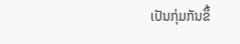ເປັນກຸ່ມກັນຂຶ້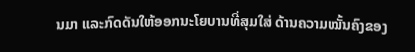ນມາ ແລະກົດດັນໃຫ້ອອກນະໂຍບານທີ່ສຸມໃສ່ ດ້ານຄວາມໝັ້ນຄົງຂອງ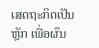ເສດຖະກິດເປັນຫຼັກ ເພື່ອຜົນ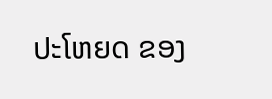ປະໂຫຍດ ຂອງ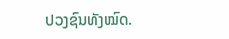ປວງຊົນທັງໝົດ.